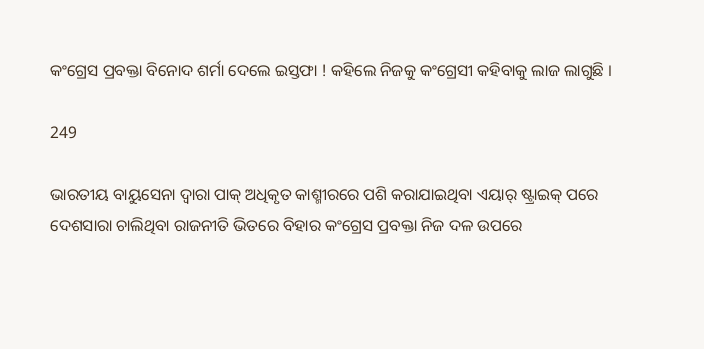କଂଗ୍ରେସ ପ୍ରବକ୍ତା ବିନୋଦ ଶର୍ମା ଦେଲେ ଇସ୍ତଫା ! କହିଲେ ନିଜକୁ କଂଗ୍ରେସୀ କହିବାକୁ ଲାଜ ଲାଗୁଛି ।

249

ଭାରତୀୟ ବାୟୁସେନା ଦ୍ୱାରା ପାକ୍ ଅଧିକୃତ କାଶ୍ମୀରରେ ପଶି କରାଯାଇଥିବା ଏୟାର୍ ଷ୍ଟ୍ରାଇକ୍ ପରେ ଦେଶସାରା ଚାଲିଥିବା ରାଜନୀତି ଭିତରେ ବିହାର କଂଗ୍ରେସ ପ୍ରବକ୍ତା ନିଜ ଦଳ ଉପରେ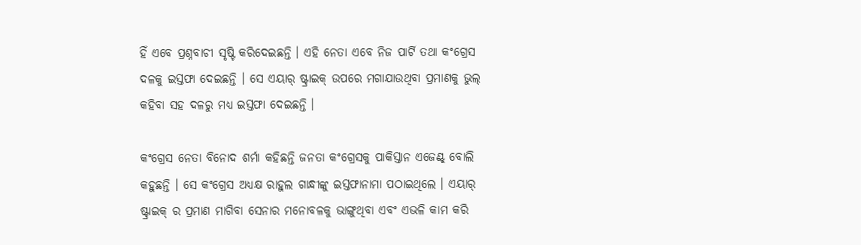ହିଁ ଏବେ ପ୍ରଶ୍ନବାଚୀ ସୃଷ୍ଟି କରିଦେଇଛନ୍ତି । ଏହି ନେତା ଏବେ ନିଜ ପାର୍ଟି ତଥା କଂଗ୍ରେସ ଦଳକୁ ଇସ୍ତଫା ଦେଇଛନ୍ତି । ସେ ଏୟାର୍ ଷ୍ଟ୍ରାଇକ୍ ଉପରେ ମଗାଯାଉଥିବା ପ୍ରମାଣକୁ ଭୁଲ୍ କହିବା ସହ ଦଳରୁ ମଧ୍ୟ ଇସ୍ତଫା ଦେଇଛନ୍ତି ।

କଂଗ୍ରେସ ନେତା ବିନୋଦ ଶର୍ମା କହିଛନ୍ତି ଜନତା କଂଗ୍ରେସକୁ ପାକିସ୍ତାନ ଏଜେଣ୍ଟ୍ ବୋଲି କହୁଛନ୍ତି । ସେ କଂଗ୍ରେସ ଅଧ୍ୟକ୍ଷ ରାହୁଲ ଗାନ୍ଧୀଙ୍କୁ ଇସ୍ତଫାନାମା ପଠାଇଥିଲେ । ଏୟାର୍ ଷ୍ଟ୍ରାଇକ୍ ର ପ୍ରମାଣ ମାଗିବା ସେନାର ମନୋବଳକୁ ଭାଙ୍ଗୁଥିବା ଏବଂ ଏଭଳି କାମ କରି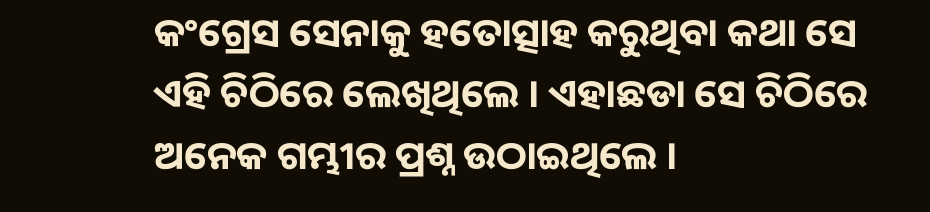କଂଗ୍ରେସ ସେନାକୁ ହତୋତ୍ସାହ କରୁଥିବା କଥା ସେ ଏହି ଚିଠିରେ ଲେଖିଥିଲେ । ଏହାଛଡା ସେ ଚିଠିରେ ଅନେକ ଗମ୍ଭୀର ପ୍ରଶ୍ନ ଉଠାଇଥିଲେ ।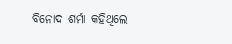ବିନୋଦ ଶର୍ମା କହିଥିଲେ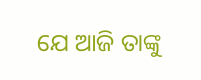ଯେ ଆଜି ତାଙ୍କୁ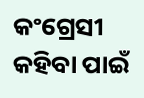କଂଗ୍ରେସୀ କହିବା ପାଇଁ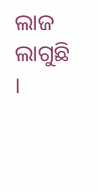ଲାଜ ଲାଗୁଛି ।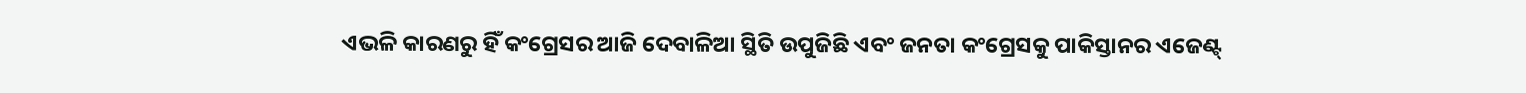ଏଭଳି କାରଣରୁ ହିଁ କଂଗ୍ରେସର ଆଜି ଦେବାଳିଆ ସ୍ଥିତି ଉପୁଜିଛି ଏବଂ ଜନତା କଂଗ୍ରେସକୁ ପାକିସ୍ତାନର ଏଜେଣ୍ଟ୍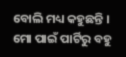ବୋଲି ମଧ୍ୟ କହୁଛନ୍ତି । ମୋ ପାଇଁ ପାର୍ଟିରୁ ବହୁ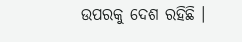ଉପରକୁ ଦେଶ ରହିଛି ।